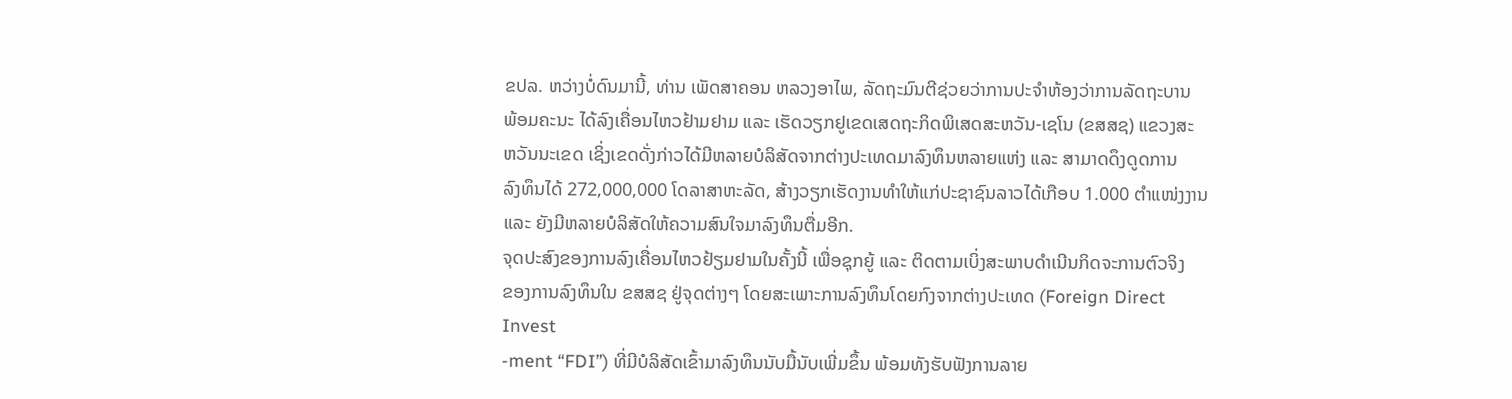ຂປລ. ຫວ່າງບໍ່ດົນມານີ້, ທ່ານ ເພັດສາຄອນ ຫລວງອາໄພ, ລັດຖະມົນຕີຊ່ວຍວ່າການປະຈຳຫ້ອງວ່າການລັດຖະບານ
ພ້ອມຄະນະ ໄດ້ລົງເຄື່ອນໄຫວຢ້າມຢາມ ແລະ ເຮັດວຽກຢູເຂດເສດຖະກິດພິເສດສະຫວັນ-ເຊໂນ (ຂສສຊ) ແຂວງສະ
ຫວັນນະເຂດ ເຊິ່ງເຂດດັ່ງກ່າວໄດ້ມີຫລາຍບໍລິສັດຈາກຕ່າງປະເທດມາລົງທຶນຫລາຍແຫ່ງ ແລະ ສາມາດດຶງດູດການ
ລົງທຶນໄດ້ 272,000,000 ໂດລາສາຫະລັດ, ສ້າງວຽກເຮັດງານທຳໃຫ້ແກ່ປະຊາຊົນລາວໄດ້ເກືອບ 1.000 ຕຳແໜ່ງງານ
ແລະ ຍັງມີຫລາຍບໍລິສັດໃຫ້ຄວາມສົນໃຈມາລົງທຶນຕື່ມອີກ.
ຈຸດປະສົງຂອງການລົງເຄື່ອນໄຫວຢ້ຽມຢາມໃນຄັ້ງນີ້ ເພື່ອຊຸກຍູ້ ແລະ ຕິດຕາມເບິ່ງສະພາບດຳເນີນກິດຈະການຕົວຈິງ
ຂອງການລົງທຶນໃນ ຂສສຊ ຢູ່ຈຸດຕ່າງໆ ໂດຍສະເພາະການລົງທຶນໂດຍກົງຈາກຕ່າງປະເທດ (Foreign Direct Invest
-ment “FDI”) ທີ່ມີບໍລິສັດເຂົ້າມາລົງທຶນນັບມື້ນັບເພີ່ມຂຶ້ນ ພ້ອມທັງຮັບຟັງການລາຍ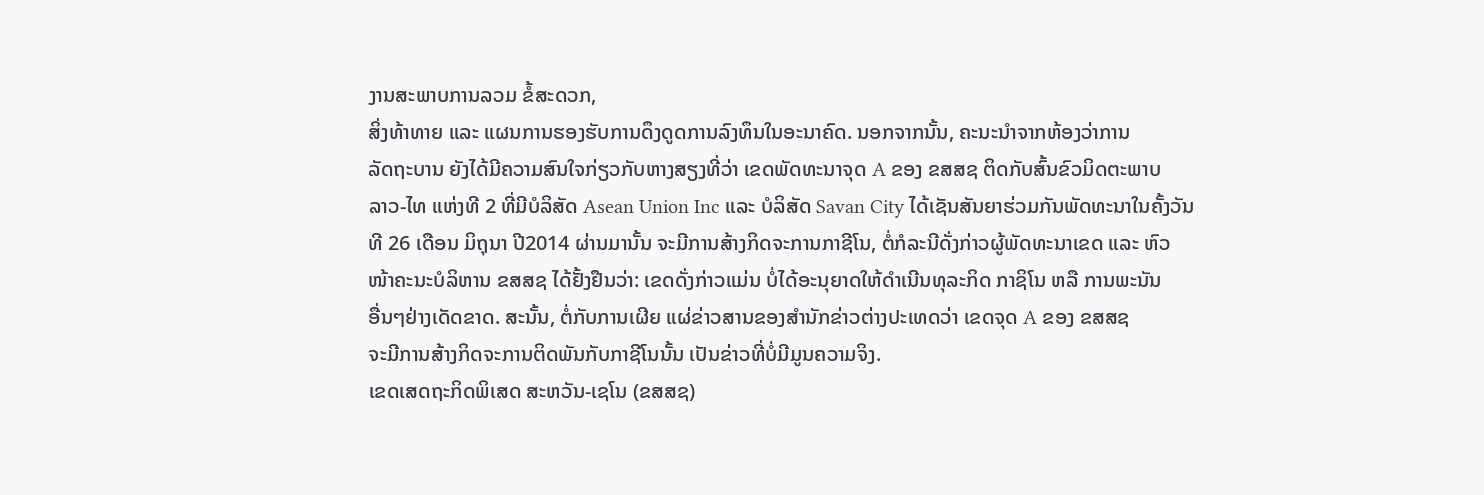ງານສະພາບການລວມ ຂໍ້ສະດວກ,
ສິ່ງທ້າທາຍ ແລະ ແຜນການຮອງຮັບການດຶງດູດການລົງທຶນໃນອະນາຄົດ. ນອກຈາກນັ້ນ, ຄະນະນຳຈາກຫ້ອງວ່າການ
ລັດຖະບານ ຍັງໄດ້ມີຄວາມສົນໃຈກ່ຽວກັບຫາງສຽງທີ່ວ່າ ເຂດພັດທະນາຈຸດ A ຂອງ ຂສສຊ ຕິດກັບສົ້ນຂົວມິດຕະພາບ
ລາວ-ໄທ ແຫ່ງທີ 2 ທີ່ມີບໍລິສັດ Asean Union Inc ແລະ ບໍລິສັດ Savan City ໄດ້ເຊັນສັນຍາຮ່ວມກັນພັດທະນາໃນຄັ້ງວັນ
ທີ 26 ເດືອນ ມິຖຸນາ ປີ2014 ຜ່ານມານັ້ນ ຈະມີການສ້າງກິດຈະການກາຊີໂນ, ຕໍ່ກໍລະນີດັ່ງກ່າວຜູ້ພັດທະນາເຂດ ແລະ ຫົວ
ໜ້າຄະນະບໍລິຫານ ຂສສຊ ໄດ້ຢັ້ງຢືນວ່າ: ເຂດດັ່ງກ່າວແມ່ນ ບໍ່ໄດ້ອະນຸຍາດໃຫ້ດຳເນີນທຸລະກິດ ກາຊິໂນ ຫລື ການພະນັນ
ອື່ນໆຢ່າງເດັດຂາດ. ສະນັ້ນ, ຕໍ່ກັບການເຜີຍ ແຜ່ຂ່າວສານຂອງສຳນັກຂ່າວຕ່າງປະເທດວ່າ ເຂດຈຸດ A ຂອງ ຂສສຊ
ຈະມີການສ້າງກິດຈະການຕິດພັນກັບກາຊີໂນນັ້ນ ເປັນຂ່າວທີ່ບໍ່ມີມູນຄວາມຈິງ.
ເຂດເສດຖະກິດພິເສດ ສະຫວັນ-ເຊໂນ (ຂສສຊ)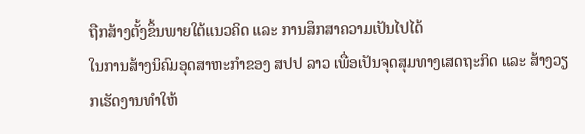ຖືກສ້າງຕັ້ງຂຶ້ນພາຍໃຕ້ແນວຄິດ ແລະ ການສຶກສາຄວາມເປັນໄປໄດ້
ໃນການສ້າງນິຄົມອຸດສາຫະກຳຂອງ ສປປ ລາວ ເພື່ອເປັນຈຸດສຸມທາງເສດຖະກິດ ແລະ ສ້າງວຽກເຮັດງານທຳໃຫ້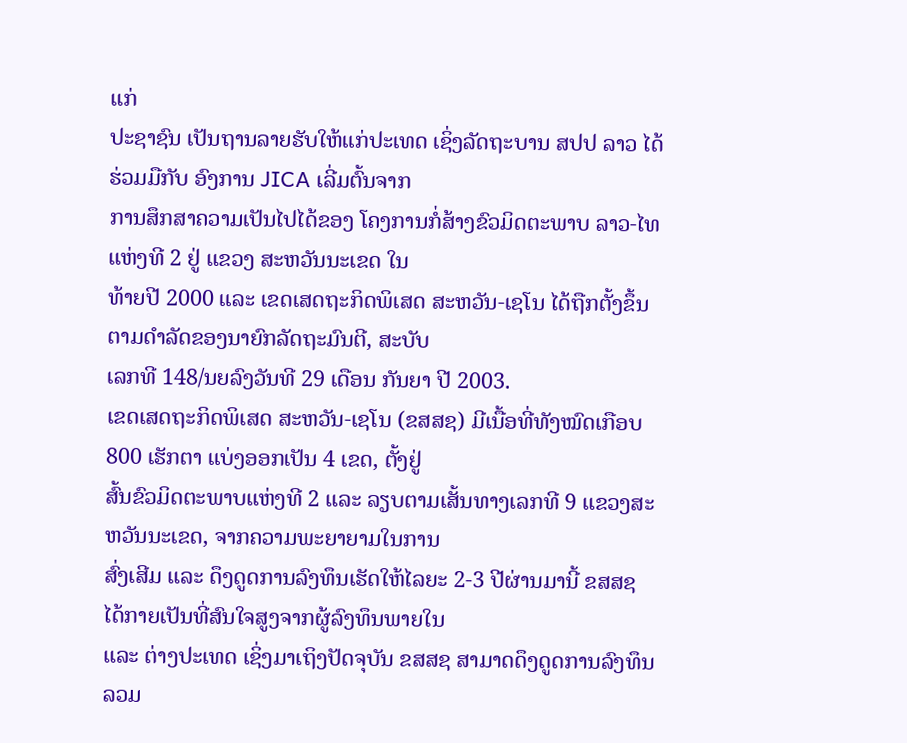ແກ່
ປະຊາຊົນ ເປັນຖານລາຍຮັບໃຫ້ແກ່ປະເທດ ເຊິ່ງລັດຖະບານ ສປປ ລາວ ໄດ້ຮ່ວມມືກັບ ອົງການ JICA ເລີ່ມຕົ້ນຈາກ
ການສຶກສາຄວາມເປັນໄປໄດ້ຂອງ ໂຄງການກໍ່ສ້າງຂົວມິດຕະພາບ ລາວ-ໄທ ແຫ່ງທີ 2 ຢູ່ ແຂວງ ສະຫວັນນະເຂດ ໃນ
ທ້າຍປີ 2000 ແລະ ເຂດເສດຖະກິດພິເສດ ສະຫວັນ-ເຊໂນ ໄດ້ຖືກຕັ້ງຂຶ້ນຕາມດຳລັດຂອງນາຍົກລັດຖະມົນຕີ, ສະບັບ
ເລກທີ 148/ນຍລົງວັນທີ 29 ເດືອນ ກັນຍາ ປີ 2003.
ເຂດເສດຖະກິດພິເສດ ສະຫວັນ-ເຊໂນ (ຂສສຊ) ມີເນື້ອທີ່ທັງໝົດເກືອບ 800 ເຮັກຕາ ແບ່ງອອກເປັນ 4 ເຂດ, ຕັ້ງຢູ່
ສົ້ນຂົວມິດຕະພາບແຫ່ງທີ 2 ແລະ ລຽບຕາມເສັ້ນທາງເລກທີ 9 ແຂວງສະຫວັນນະເຂດ, ຈາກຄວາມພະຍາຍາມໃນການ
ສົ່ງເສີມ ແລະ ດຶງດູດການລົງທຶນເຮັດໃຫ້ໄລຍະ 2-3 ປີຜ່ານມານີ້ ຂສສຊ ໄດ້ກາຍເປັນທີ່ສົນໃຈສູງຈາກຜູ້ລົງທຶນພາຍໃນ
ແລະ ຕ່າງປະເທດ ເຊິ່ງມາເຖິງປັດຈຸບັນ ຂສສຊ ສາມາດດຶງດູດການລົງທຶນລວມ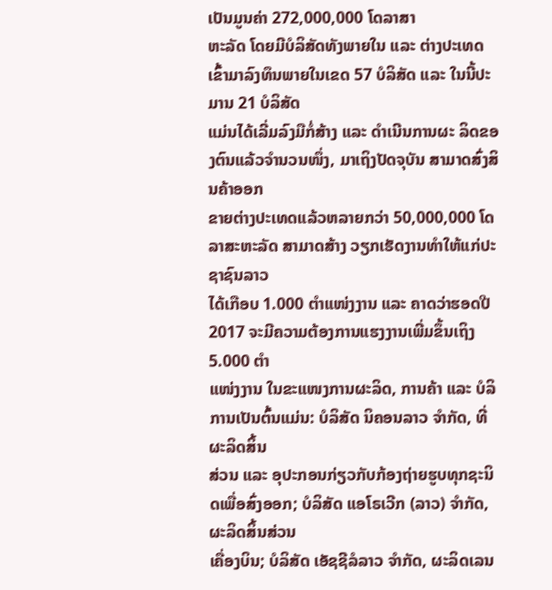ເປັນມູນຄ່າ 272,000,000 ໂດລາສາ
ຫະລັດ ໂດຍມີບໍລິສັດທັງພາຍໃນ ແລະ ຕ່າງປະເທດ ເຂົ້າມາລົງທຶນພາຍໃນເຂດ 57 ບໍລິສັດ ແລະ ໃນນີ້ປະມານ 21 ບໍລິສັດ
ແມ່ນໄດ້ເລີ່ມລົງມືກໍ່ສ້າງ ແລະ ດໍາເນີນການຜະ ລິດຂອງຕົນແລ້ວຈໍານວນໜຶ່ງ, ມາເຖິງປັດຈຸບັນ ສາມາດສົ່ງສິນຄ້າອອກ
ຂາຍຕ່າງປະເທດແລ້ວຫລາຍກວ່າ 50,000,000 ໂດລາສະຫະລັດ ສາມາດສ້າງ ວຽກເຮັດງານທຳໃຫ້ແກ່ປະຊາຊົນລາວ
ໄດ້ເກືອບ 1.000 ຕຳແໜ່ງງານ ແລະ ຄາດວ່າຮອດປີ 2017 ຈະມີຄວາມຕ້ອງການແຮງງານເພີ່ມຂຶ້ນເຖິງ 5.000 ຕຳ
ແໜ່ງງານ ໃນຂະແໜງການຜະລິດ, ການຄ້າ ແລະ ບໍລິການເປັນຕົ້ນແມ່ນ: ບໍລິສັດ ນິຄອນລາວ ຈຳກັດ, ທີ່ຜະລິດສິ້ນ
ສ່ວນ ແລະ ອຸປະກອນກ່ຽວກັບກ້ອງຖ່າຍຮູບທຸກຊະນິດເພື່ອສົ່ງອອກ; ບໍລິສັດ ແອໂຣເວີກ (ລາວ) ຈໍາກັດ, ຜະລິດສິ້ນສ່ວນ
ເຄື່ອງບິນ; ບໍລິສັດ ເອັຊຊີລໍລາວ ຈຳກັດ, ຜະລິດເລນ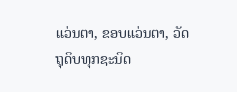ແວ່ນຕາ, ຂອບແວ່ນຕາ, ວັດຖຸດິບທຸກຊະນິດ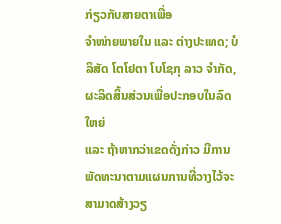ກ່ຽວກັບສາຍຕາເພື່ອ
ຈໍາໜ່າຍພາຍໃນ ແລະ ຕ່າງປະເທດ; ບໍລິສັດ ໂຕໂຢຕາ ໂບໂຊກຸ ລາວ ຈຳກັດ, ຜະລິດສິ້ນສ່ວນເພື່ອປະກອບໃນລົດໃຫຍ່
ແລະ ຖ້າຫາກວ່າເຂດດັ່ງກ່າວ ມີການພັດທະນາຕາມແຜນການທີ່ວາງໄວ້ຈະສາມາດສ້າງວຽ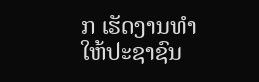ກ ເຮັດງານທຳໃຫ້ປະຊາຊົນ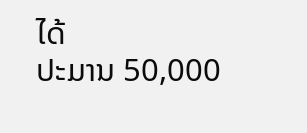ໄດ້
ປະມານ 50,000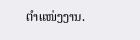ຕໍາແໜ່ງງານ.